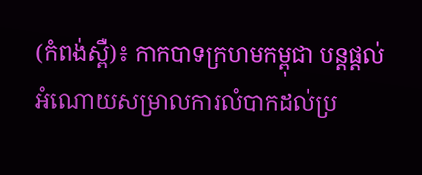(កំពង់ស្ពឺ)៖ កាកបាទក្រហមកម្ពុជា បន្តផ្តល់អំណោយសម្រាលការលំបាកដល់ប្រ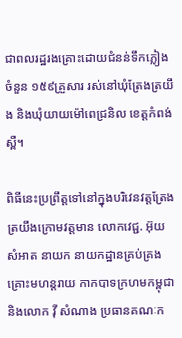ជាពលរដ្ឋរងគ្រោះដោយជំនន់ទឹកភ្លៀង ចំនួន ១៥៩គ្រួសារ រស់នៅឃុំត្រែងត្រយឹង និងឃុំយាយម៉ៅពេជ្រនិល ខេត្តកំពង់ស្ពឺ។

ពិធីនេះប្រព្រឹត្តទៅនៅក្នុងបរិវេនវត្តត្រែងត្រយឹងក្រោមវត្តមាន លោកវេជ្ជ. អ៊ុយ សំអាត នាយក នាយកដ្ឋានគ្រប់គ្រងគ្រោះមហន្តរាយ កាកបាទក្រហមកម្ពុជា និងលោក វ៉ី សំណាង ប្រធានគណៈក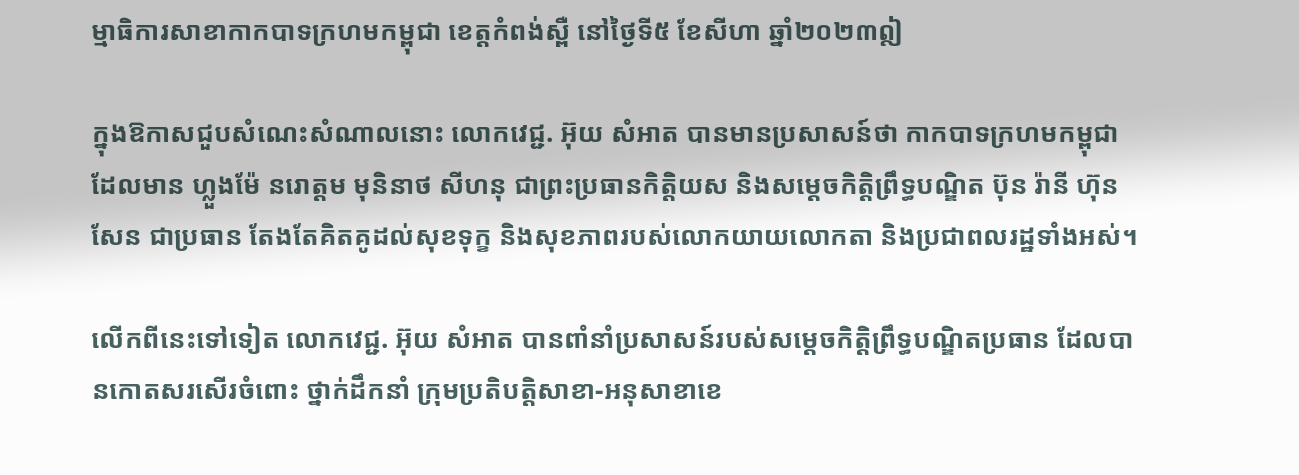ម្មាធិការសាខាកាកបាទក្រហមកម្ពុជា ខេត្តកំពង់ស្ពឺ នៅថ្ងៃទី៥ ខែសីហា ឆ្នាំ២០២៣ឦ

ក្នុងឱកាសជួបសំណេះសំណាលនោះ លោកវេជ្ជ. អ៊ុយ សំអាត បានមានប្រសាសន៍ថា កាកបាទក្រហមកម្ពុជា ដែលមាន ហ្លួងម៉ែ នរោត្តម មុនិនាថ សីហនុ ជាព្រះប្រធានកិត្តិយស និងសម្តេចកិត្តិព្រឹទ្ធបណ្ឌិត ប៊ុន រ៉ានី ហ៊ុនសែន ជាប្រធាន តែងតែគិតគូដល់សុខទុក្ខ និងសុខភាពរបស់លោកយាយលោកតា និងប្រជាពលរដ្ឋទាំងអស់។

លើកពីនេះទៅទៀត លោកវេជ្ជ. អ៊ុយ សំអាត បានពាំនាំប្រសាសន៍របស់សម្តេចកិត្តិព្រឹទ្ធបណ្ឌិតប្រធាន ដែលបានកោតសរសើរចំពោះ ថ្នាក់ដឹកនាំ ក្រុមប្រតិបត្តិសាខា-អនុសាខាខេ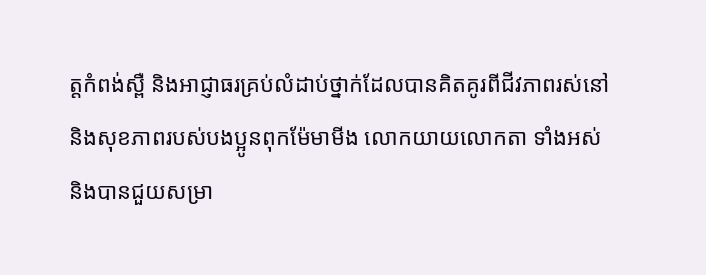ត្តកំពង់ស្ពឺ និងអាជ្ញាធរគ្រប់លំដាប់ថ្នាក់ដែលបានគិតគូរពីជីវភាពរស់នៅ និងសុខភាពរបស់បងប្អូនពុកម៉ែមាមីង លោកយាយលោកតា ទាំងអស់ និងបានជួយសម្រា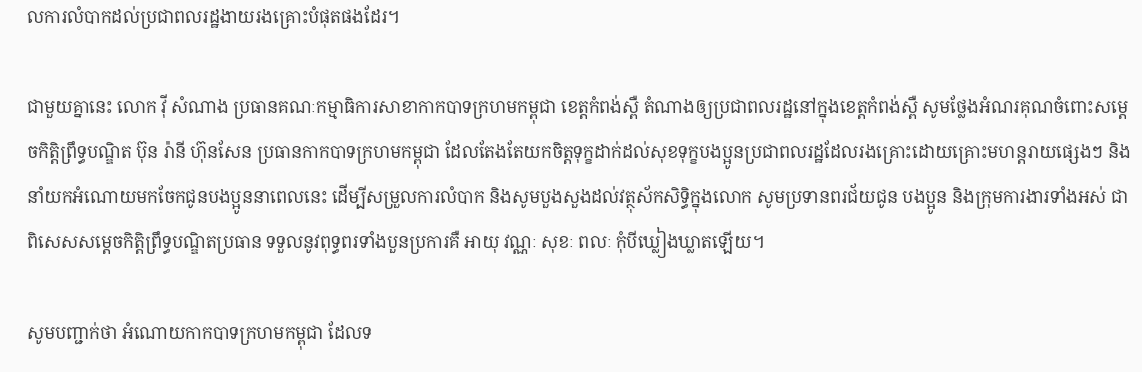លការលំបាកដល់ប្រជាពលរដ្ឋងាយរងគ្រោះបំផុតផងដែរ។

ជាមួយគ្នានេះ លោក វ៉ី សំណាង ប្រធានគណៈកម្មាធិការសាខាកាកបាទក្រហមកម្ពុជា ខេត្តកំពង់ស្ពឺ តំណាងឲ្យប្រជាពលរដ្ឋនៅក្នុងខេត្តកំពង់ស្ពឺ សូមថ្លែងអំណរគុណចំពោះសម្តេចកិត្តិព្រឹទ្ធបណ្ឌិត ប៊ុន រ៉ានី ហ៊ុនសែន ប្រធានកាកបាទក្រហមកម្ពុជា ដែលតែងតែយកចិត្តទុក្ខដាក់ដល់សុខទុក្ខបងប្អូនប្រជាពលរដ្ឋដែលរងគ្រោះដោយគ្រោះមហន្តរាយផ្សេងៗ និងនាំយកអំណោយមកចែកជូនបងប្អូននាពេលនេះ ដើម្បីសម្រួលការលំបាក និងសូមបួងសួងដល់វត្ថុស័កសិទ្ធិក្នុងលោក សូមប្រទានពរជ័យជូន បងប្អូន និងក្រុមការងារទាំងអស់ ជាពិសេសសម្តេចកិត្តិព្រឹទ្ធបណ្ឌិតប្រធាន ទទួលនូវពុទ្ធពរទាំងបួនប្រការគឺ អាយុ វណ្ណៈ សុខៈ ពលៈ កុំបីឃ្លៀងឃ្លាតឡើយ។

សូមបញ្ជាក់ថា អំណោយកាកបាទក្រហមកម្ពុជា ដែលទ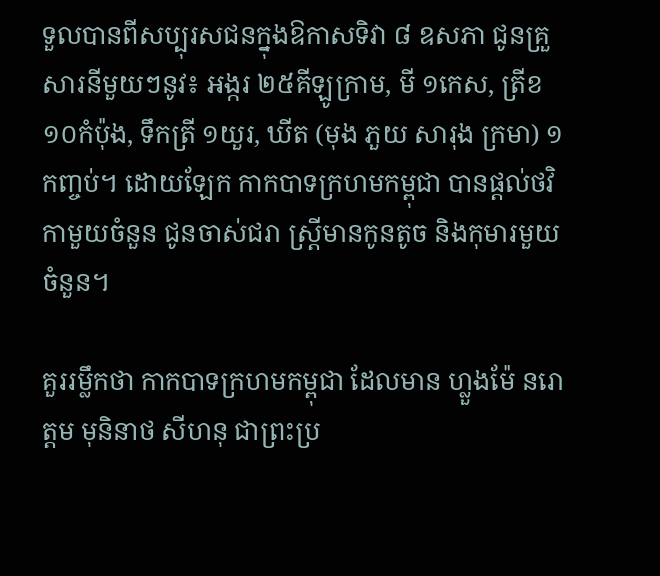ទួលបានពីសប្បុរសជនក្នុងឱកាសទិវា ៨ ឧសភា ជូនគ្រួសារនីមួយៗនូវ៖ អង្ករ ២៥គីឡូក្រាម, មី ១កេស, ត្រីខ ១០កំប៉ុង, ទឹកត្រី ១យួរ, ឃីត (មុង ភួយ សារុង ក្រមា) ១កញ្ចប់។ ដោយឡែក កាកបាទក្រហមកម្ពុជា បានផ្តល់ថវិកាមួយចំនួន ជូនចាស់ជរា ស្ត្រីមានកូនតូច និងកុមារមួយចំនួន។

គួររម្លឹកថា កាកបាទក្រហមកម្ពុជា ដែលមាន ហ្លួងម៉ែ នរោត្តម មុនិនាថ សីហនុ ជាព្រះប្រ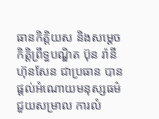ធានកិត្តិយស និងសម្តេចកិត្តិព្រឹទ្ធបណ្ឌិត ប៊ុន រ៉ានី ហ៊ុនសែន ជាប្រធាន បានផ្តល់អំណោយមនុស្សធម៌ជួយសម្រាល ការលំ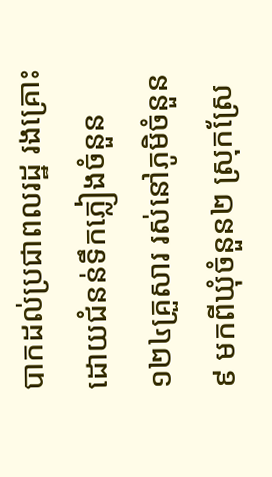បាកដល់ប្រជាពលរដ្ឋ រងគ្រោះដោយជំនន់ទឹកភ្លៀងចំនួន ១២៤គ្រួសារ រស់នៅភូមិចំនួន៩ មកពីឃុំចំនួន២ ស្រុកស្រែ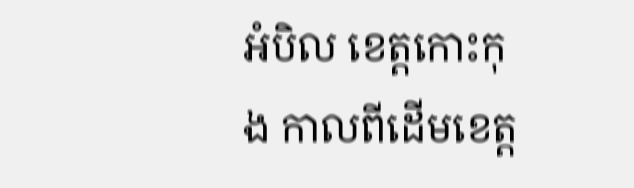អំបិល ខេត្តកោះកុង កាលពីដើមខេត្ត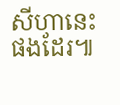សីហានេះផងដែរ៕